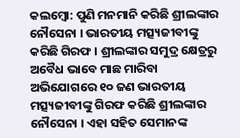କଲମ୍ବୋ: ପୁଣି ମନମାନି କରିଛି ଶ୍ରୀଲଙ୍କାର ନୌସେନା । ଭାରତୀୟ ମତ୍ସ୍ୟଜୀବୀଙ୍କୁ କରିଛି ଗିରଫ । ଶ୍ରୀଲଙ୍କାର ସମୁଦ୍ର କ୍ଷେତ୍ରରୁ ଅବୈଧ ଭାବେ ମାଛ ମାରିବା ଅଭିଯୋଗରେ ୧୦ ଜଣ ଭାରତୀୟ ମତ୍ସ୍ୟଜୀବୀଙ୍କୁ ଗିରଫ କରିଛି ଶ୍ରୀଲଙ୍କାର ନୌସେନା । ଏହା ସହିତ ସେମାନଙ୍କ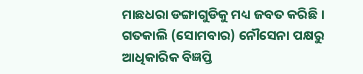ମାଛଧରା ଡଙ୍ଗାଗୁଡିକୁ ମଧ୍ୟ ଜବତ କରିଛି । ଗତକାଲି (ସୋମବାର) ନୌସେନା ପକ୍ଷରୁ ଆଧିକାରିକ ବିଜ୍ଞପ୍ତି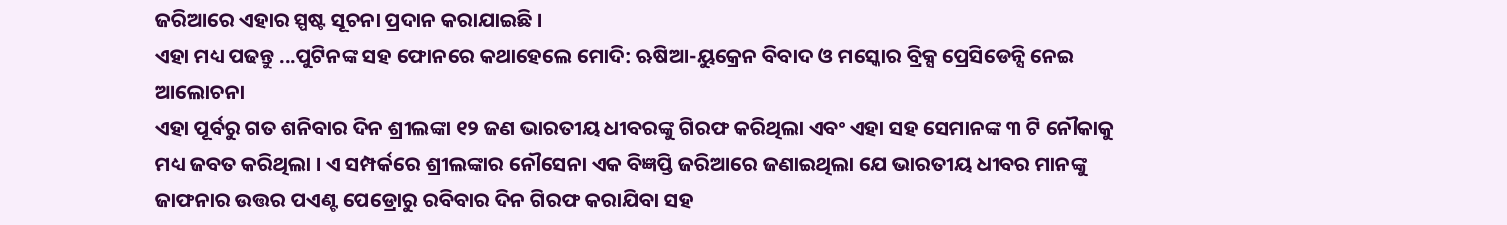ଜରିଆରେ ଏହାର ସ୍ପଷ୍ଟ ସୂଚନା ପ୍ରଦାନ କରାଯାଇଛି ।
ଏହା ମଧ୍ୟ ପଢନ୍ତୁ ...ପୁଟିନଙ୍କ ସହ ଫୋନରେ କଥାହେଲେ ମୋଦି: ଋଷିଆ-ୟୁକ୍ରେନ ବିବାଦ ଓ ମସ୍କୋର ବ୍ରିକ୍ସ ପ୍ରେସିଡେନ୍ସି ନେଇ ଆଲୋଚନା
ଏହା ପୂର୍ବରୁ ଗତ ଶନିବାର ଦିନ ଶ୍ରୀଲଙ୍କା ୧୨ ଜଣ ଭାରତୀୟ ଧୀବରଙ୍କୁ ଗିରଫ କରିଥିଲା ଏବଂ ଏହା ସହ ସେମାନଙ୍କ ୩ ଟି ନୌକାକୁ ମଧ୍ୟ ଜବତ କରିଥିଲା । ଏ ସମ୍ପର୍କରେ ଶ୍ରୀଲଙ୍କାର ନୌସେନା ଏକ ବିଜ୍ଞପ୍ତି ଜରିଆରେ ଜଣାଇଥିଲା ଯେ ଭାରତୀୟ ଧୀବର ମାନଙ୍କୁ ଜାଫନାର ଉତ୍ତର ପଏଣ୍ଟ ପେଡ୍ରୋରୁ ରବିବାର ଦିନ ଗିରଫ କରାଯିବା ସହ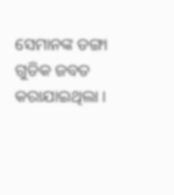ସେମାନଙ୍କ ଡଙ୍ଗା ଗୁଡିକ ଜବତ କରାଯାଇଥିଲା ।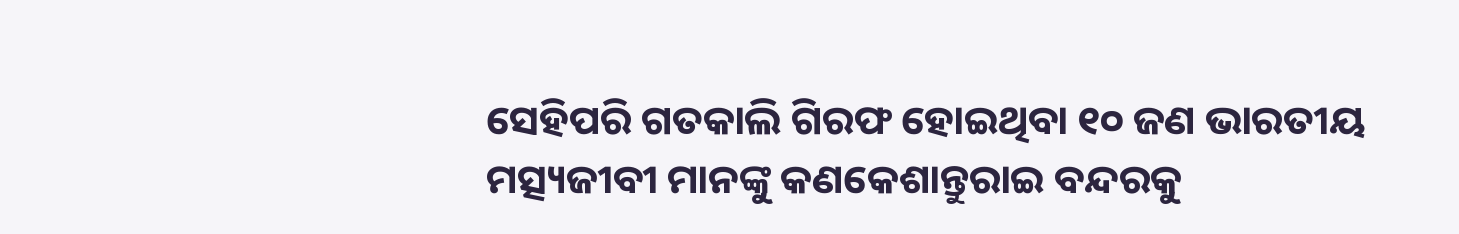ସେହିପରି ଗତକାଲି ଗିରଫ ହୋଇଥିବା ୧୦ ଜଣ ଭାରତୀୟ ମତ୍ସ୍ୟଜୀବୀ ମାନଙ୍କୁ କଣକେଶାନ୍ତୁରାଇ ବନ୍ଦରକୁ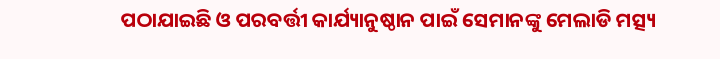ପଠାଯାଇଛି ଓ ପରବର୍ତ୍ତୀ କାର୍ଯ୍ୟାନୁଷ୍ଠାନ ପାଇଁ ସେମାନଙ୍କୁ ମେଲାଡି ମତ୍ସ୍ୟ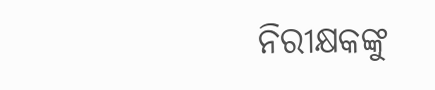ନିରୀକ୍ଷକଙ୍କୁ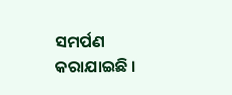ସମର୍ପଣ କରାଯାଇଛି ।